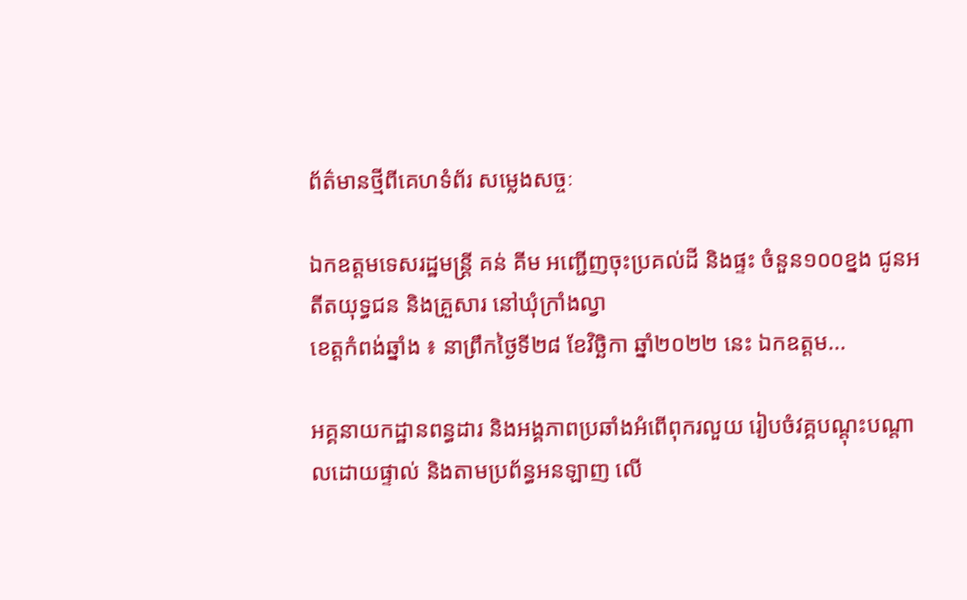ព័ត៌មានថ្មីពីគេហទំព័រ សម្លេងសច្ចៈ

ឯកឧត្តមទេសរដ្ឋមន្ត្រី គន់ គីម អញ្ជើញចុះប្រគល់ដី និងផ្ទះ ចំនួន១០០ខ្នង ជូនអតីតយុទ្ធជន និងគ្រួសារ នៅឃុំក្រាំងល្វា
ខេត្តកំពង់ឆ្នាំង ៖ នាព្រឹកថ្ងៃទី២៨ ខែវិច្ឆិកា ឆ្នាំ២០២២ នេះ ឯកឧត្តម...

អគ្គនាយកដ្ឋានពន្ធដារ និងអង្គភាពប្រឆាំងអំពើពុករលួយ រៀបចំវគ្គបណ្តុះបណ្តាលដោយផ្ទាល់ និងតាមប្រព័ន្ធអនឡាញ លើ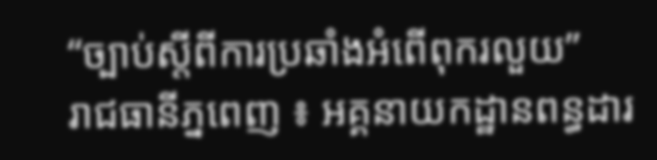“ច្បាប់ស្ដីពីការប្រឆាំងអំពើពុករលួយ”
រាជធានីភ្នពេញ ៖ អគ្គនាយកដ្ឋានពន្ធដារ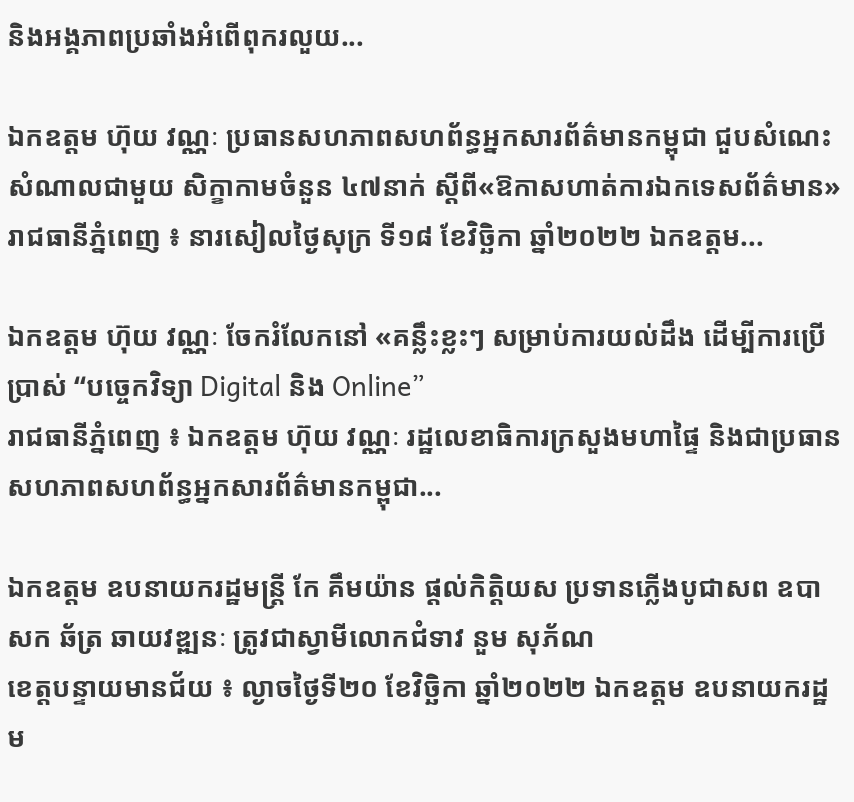និងអង្គភាពប្រឆាំងអំពើពុករលួយ...

ឯកឧត្ដម ហ៊ុយ វណ្ណៈ ប្រធានសហភាពសហព័ន្ធអ្នកសារព័ត៌មានកម្ពុជា ជួបសំណេះសំណាលជាមួយ សិក្ខាកាមចំនួន ៤៧នាក់ ស្ដីពី«ឱកាសហាត់ការឯកទេសព័ត៌មាន»
រាជធានីភ្នំពេញ ៖ នារសៀលថ្ងៃសុក្រ ទី១៨ ខែវិច្ឆិកា ឆ្នាំ២០២២ ឯកឧត្ដម...

ឯកឧត្ដម ហ៊ុយ វណ្ណៈ ចែករំលែកនៅ «គន្លឹះខ្លះៗ សម្រាប់ការយល់ដឹង ដើម្បីការប្រើប្រាស់ “បច្ចេកវិទ្យា Digital និង Online”
រាជធានីភ្នំពេញ ៖ ឯកឧត្ដម ហ៊ុយ វណ្ណៈ រដ្ឋលេខាធិការក្រសួងមហាផ្ទៃ និងជាប្រធានសហភាពសហព័ន្ធអ្នកសារព័ត៌មានកម្ពុជា...

ឯកឧត្តម ឧបនាយករដ្ឋមន្ត្រី កែ គឹមយ៉ាន ផ្តល់កិត្តិយស ប្រទានភ្លើងបូជាសព ឧបាសក ឆ័ត្រ ឆាយវឌ្ឍនៈ ត្រូវជាស្វាមីលោកជំទាវ នួម សុភ័ណ
ខេត្តបន្ទាយមានជ័យ ៖ ល្ងាចថ្ងៃទី២០ ខែវិច្ឆិកា ឆ្នាំ២០២២ ឯកឧត្តម ឧបនាយករដ្ឋម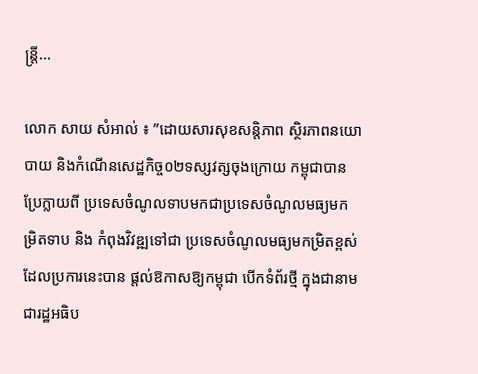ន្ត្រី...

លោក សាយ សំអាល់ ៖ ”ដោយសារសុខសន្តិភាព ស្ថិរភាពនយោបាយ និងកំណើនសេដ្ឋកិច្ច០២ទស្សវត្សចុងក្រោយ កម្ពុជាបានប្រែក្លាយពី ប្រទេសចំណូលទាបមកជាប្រទេសចំណូលមធ្យមកម្រិតទាប និង កំពុងវិវឌ្ឍទៅជា ប្រទេសចំណូលមធ្យមកម្រិតខ្ពស់ ដែលប្រការនេះបាន ផ្តល់ឱកាសឱ្យកម្ពុជា បើកទំព័រថ្មី ក្នុងជានាមជារដ្ឋអធិប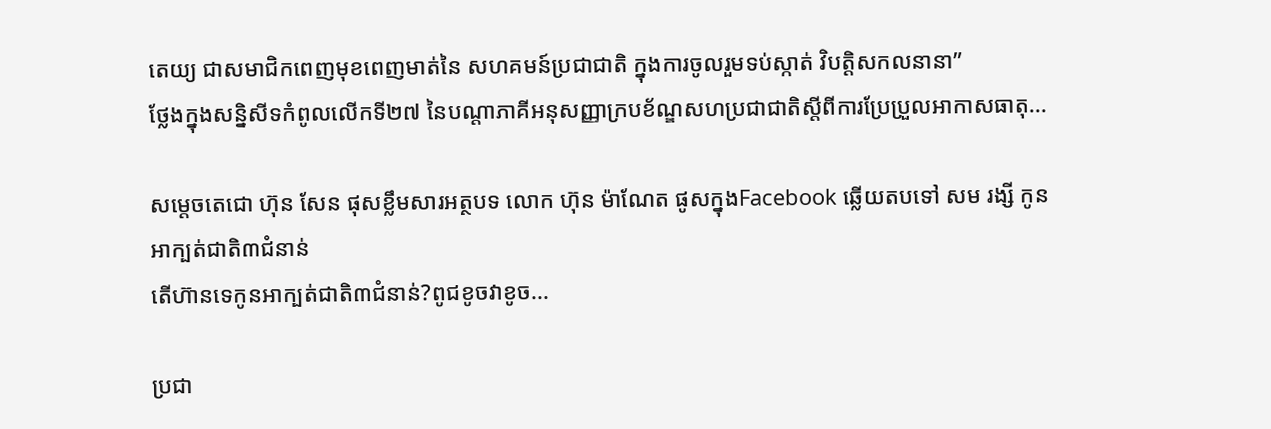តេយ្យ ជាសមាជិកពេញមុខពេញមាត់នៃ សហគមន៍ប្រជាជាតិ ក្នុងការចូលរួមទប់ស្កាត់ វិបត្តិសកលនានា”
ថ្លែងក្នុងសន្និសីទកំពូលលើកទី២៧ នៃបណ្តាភាគីអនុសញ្ញាក្របខ័ណ្ឌសហប្រជាជាតិស្តីពីការប្រែប្រួលអាកាសធាតុ...

សម្តេចតេជោ ហ៊ុន សែន ផុសខ្លឹមសារអត្ថបទ លោក ហ៊ុន ម៉ាណែត ផូសក្នុងFacebook ឆ្លើយតបទៅ សម រង្សី កូនអាក្បត់ជាតិ៣ជំនាន់
តើហ៊ានទេកូនអាក្បត់ជាតិ៣ជំនាន់?ពូជខូចវាខូច...

ប្រជា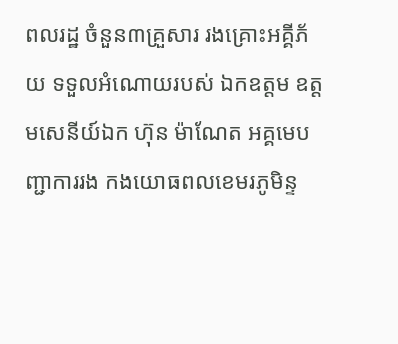ពលរដ្ឋ ចំនួន៣គ្រួសារ រងគ្រោះអគ្គីភ័យ ទទួលអំណោយរបស់ ឯកឧត្តម ឧត្ដមសេនីយ៍ឯក ហ៊ុន ម៉ាណែត អគ្គមេបញ្ជាការរង កងយោធពលខេមរភូមិន្ទ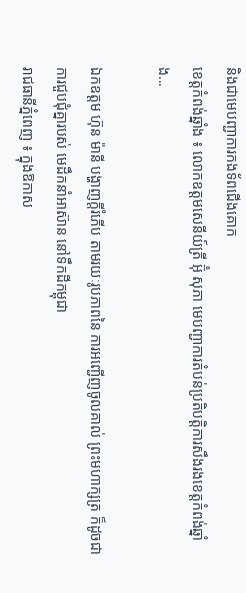និងជាមេបញ្ជាការកងទ័ពជើងគោក
ខេត្តកំពង់ឆ្នាំង ៖ លោកឧត្តមសេនីយ៍ត្រី អ៊ុំ សុភា មេបញ្ជាការតំបន់ប្រតិបតិ្តការសឹងរងខេត្តកំពង់ឆ្នាំង...

ឯកឧត្ដម ហ៊ុន ម៉ានី បង្ហាញក្ដីរំភើប តាមរយៈរូបភាពនៃ ការអញ្ជើញចូលគាល់ ព្រះមហាក្សត្រ ក៏ដូចជាការជួបជុំគ្នារបស់ មេដឹកនាំអាស៊ាន នៅទឹកដីកម្ពុជា
រាជធានីភ្នំពេញ ៖ ក្នុងឱកាស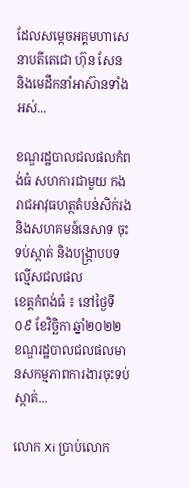ដែលសម្កេចអគ្គមហាសេនាបតីតេជោ ហ៊ុន សែន និងមេដឹកនាំអាស៊ានទាំងអស់...

ខណ្ឌរដ្ឋបាលជលផលកំពង់ធំ សហការជាមួយ កងរាជអាវុធហត្ថតំបន់សិក់រង និងសហគមន៍នេសាទ ចុះទប់ស្កាត់ និងបង្ក្រាបបទល្មើសជលផល
ខេត្តកំពង់ធំ ៖ នៅថ្ងៃទី០៩ ខែវិច្ឆិកា ឆ្នាំ២០២២ ខណ្ឌរដ្ឋបាលជលផលមានសកម្មភាពការងារចុះទប់ស្កាត់...

លោក Xi ប្រាប់លោក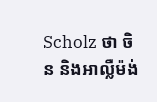Scholz ថា ចិន និងអាល្លឺម៉ង់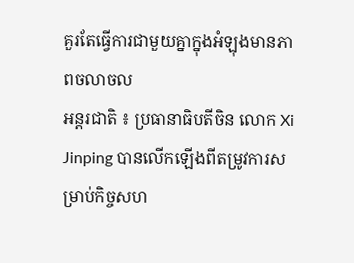គួរតែធ្វើការជាមួយគ្នាក្នុងអំឡុងមានភាពចលាចល
អន្តរជាតិ ៖ ប្រធានាធិបតីចិន លោក Xi Jinping បានលើកឡើងពីតម្រូវការសម្រាប់កិច្ចសហ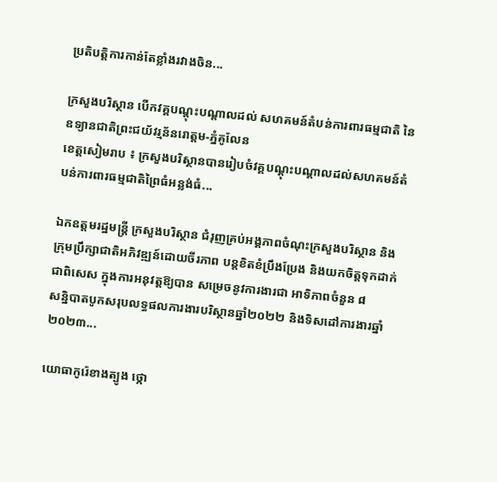ប្រតិបត្តិការកាន់តែខ្លាំងរវាងចិន...

ក្រសួងបរិស្ថាន បើកវគ្គបណ្តុះបណ្តាលដល់ សហគមន៍តំបន់ការពារធម្មជាតិ នៃឧទ្យានជាតិព្រះជយ័វរ្មន័នរោត្តម-ភ្នំគូលែន
ខេត្តសៀមរាប ៖ ក្រសួងបរិស្ថានបានរៀបចំវគ្គបណ្ដុះបណ្ដាលដល់សហគមន៍តំបន់ការពារធម្មជាតិព្រៃធំអន្លង់ធំ...

ឯកឧត្តមរដ្ឋមន្ត្រី ក្រសួងបរិស្ថាន ជំរុញគ្រប់អង្គភាពចំណុះក្រសួងបរិស្ថាន និងក្រុមប្រឹក្សាជាតិអភិវឌ្ឍន៍ដោយចីរភាព បន្តខិតខំប្រឹងប្រែង និងយកចិត្តទុកដាក់ ជាពិសេស ក្នុងការអនុវត្តឱ្យបាន សម្រេចនូវការងារជា អាទិភាពចំនួន ៨
សន្និបាតបូកសរុបលទ្ធផលការងារបរិស្ថានឆ្នាំ២០២២ និងទិសដៅការងារឆ្នាំ២០២៣...

យោធាកូរ៉េខាងត្បូង ថ្កោ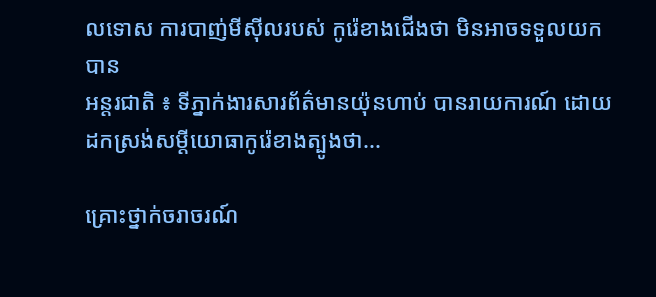លទោស ការបាញ់មីស៊ីលរបស់ កូរ៉េខាងជើងថា មិនអាចទទួលយកបាន
អន្តរជាតិ ៖ ទីភ្នាក់ងារសារព័ត៌មានយ៉ុនហាប់ បានរាយការណ៍ ដោយដកស្រង់សម្ដីយោធាកូរ៉េខាងត្បូងថា...

គ្រោះថ្នាក់ចរាចរណ៍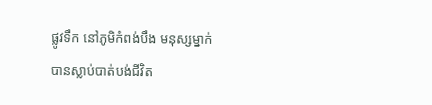ផ្លូវទឹក នៅភូមិកំពង់បឹង មនុស្សម្នាក់ បានស្លាប់បាត់បង់ជីវិត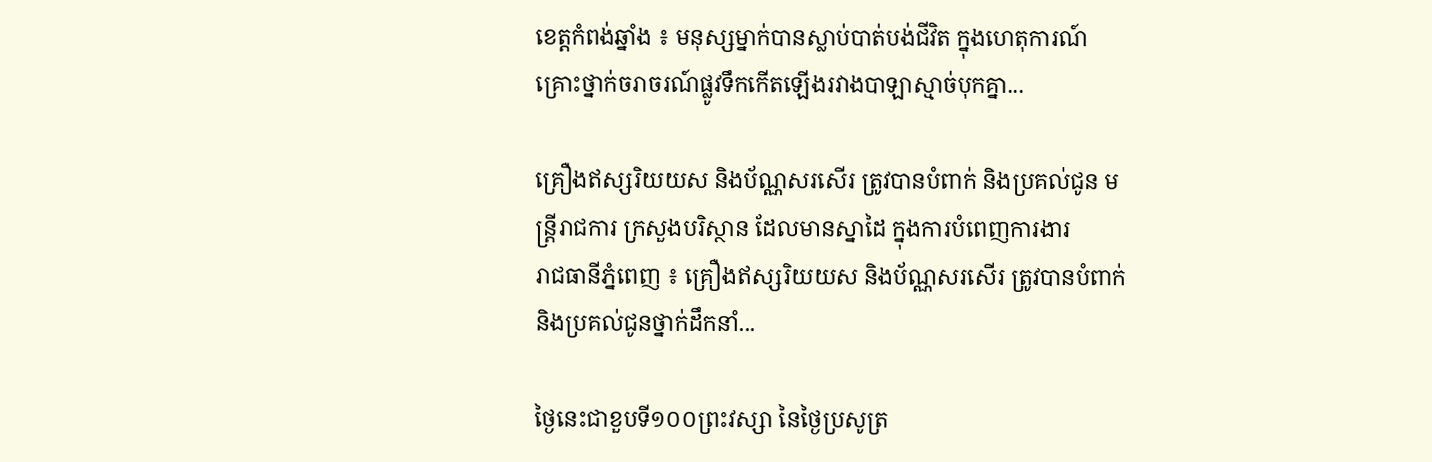ខេត្តកំពង់ឆ្នាំង ៖ មនុស្សម្នាក់បានស្លាប់បាត់បង់ជីវិត ក្នុងហេតុការណ៍គ្រោះថ្នាក់ចរាចរណ៍ផ្លូវទឹកកើតឡើងរវាងបាឡាស្មាច់បុកគ្នា...

គ្រឿងឥស្សរិយយស និងប័ណ្ណសរសើរ ត្រូវបានបំពាក់ និងប្រគល់ជូន មន្ត្រីរាជការ ក្រសួងបរិស្ថាន ដែលមានស្នាដៃ ក្នុងការបំពេញការងារ
រាជធានីភ្នំពេញ ៖ គ្រឿងឥស្សរិយយស និងប័ណ្ណសរសើរ ត្រូវបានបំពាក់និងប្រគល់ជូនថ្នាក់ដឹកនាំ...

ថ្ងៃនេះជាខួបទី១០០ព្រះវស្សា នៃថ្ងៃប្រសូត្រ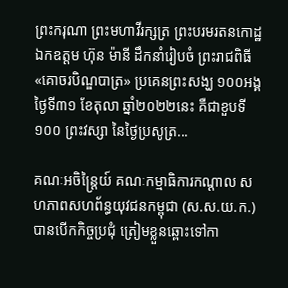ព្រះករុណា ព្រះមហាវីរក្សត្រ ព្រះបរមរតនកោដ្ឋ ឯកឧត្តម ហ៊ុន ម៉ានី ដឹកនាំរៀបចំ ព្រះរាជពិធី «គោចរបិណ្ឌបាត្រ» ប្រគេនព្រះសង្ឃ ១០០អង្គ
ថ្ងៃទី៣១ ខែតុលា ឆ្នាំ២០២២នេះ គឺជាខួបទី១០០ ព្រះវស្សា នៃថ្ងៃប្រសូត្រ...

គណៈអចិន្រ្តៃយ៍ គណៈកម្មាធិការកណ្តាល សហភាពសហព័ន្ធយុវជនកម្ពុជា (ស.ស.យ.ក.) បានបើកកិច្ចប្រជុំ ត្រៀមខ្លួនឆ្ពោះទៅកា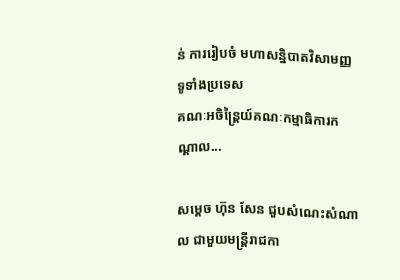ន់ ការរៀបចំ មហាសន្និបាតវិសាមញ្ញ ទូទាំងប្រទេស
គណៈអចិន្រ្តៃយ៍គណៈកម្មាធិការកណ្តាល...

សម្តេច ហ៊ុន សែន ជួបសំណេះសំណាល ជាមួយមន្ត្រីរាជកា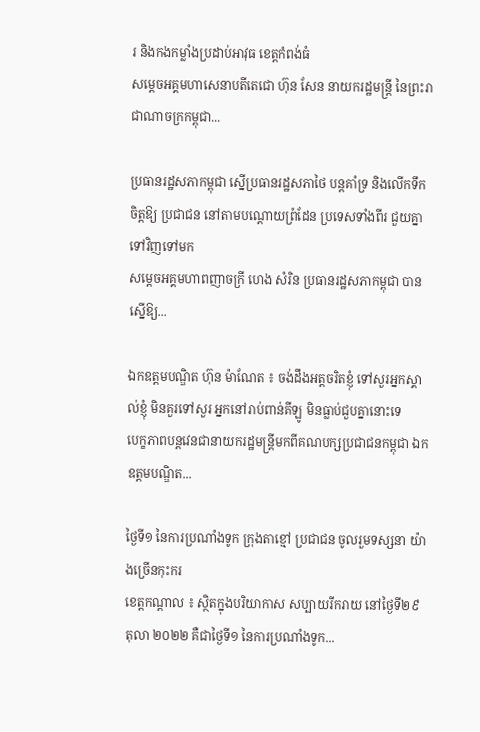រ និងកងកម្លាំងប្រដាប់អាវុធ ខេត្តកំពង់ធំ
សម្តេចអគ្គមហាសេនាបតីតេជោ ហ៊ុន សែន នាយករដ្ឋមន្ត្រី នៃព្រះរាជាណាចក្រកម្ពុជា...

ប្រធានរដ្ឋសភាកម្ពុជា ស្នើប្រធានរដ្ឋសភាថៃ បន្តគាំទ្រ និងលើកទឹកចិត្តឱ្យ ប្រជាជន នៅតាមបណ្តោយព្រំដែន ប្រទេសទាំងពីរ ជួយគ្នាទៅវិញទៅមក
សម្តេចអគ្គមហាពញាចក្រី ហេង សំរិន ប្រធានរដ្ឋសភាកម្ពុជា បានស្នើឱ្យ...

ឯកឧត្តមបណ្ឌិត ហ៊ុន ម៉ាណែត ៖ ចង់ដឹងអត្តចរិតខ្ញុំ ទៅសួរអ្នកស្គាល់ខ្ញុំ មិនគួរទៅសួរ អ្នកនៅរាប់ពាន់គីឡូ មិនធ្លាប់ជួបគ្នានោះទេ
បេក្ខភាពបន្តវេនជានាយករដ្ឋមន្ត្រីមកពីគណបក្សប្រជាជនកម្ពុជា ឯកឧត្តមបណ្ឌិត...

ថ្ងៃទី១ នៃការប្រណាំងទូក ក្រុងតាខ្មៅ ប្រជាជន ចូលរួមទស្សនា យ៉ាងច្រើនកុះករ
ខេត្តកណ្តាល ៖ ស្ថិតក្នុងបរិយាកាស សប្បាយរីករាយ នៅថ្ងៃទី២៩ តុលា ២០២២ គឺជាថ្ងៃទី១ នៃការប្រណាំងទូក...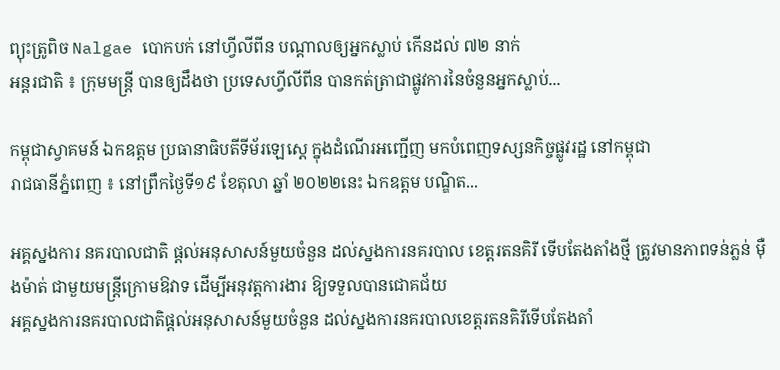ព្យុះត្រូពិច Nalgae បោកបក់ នៅហ្វីលីពីន បណ្តាលឲ្យអ្នកស្លាប់ កើនដល់ ៧២ នាក់
អន្តរជាតិ ៖ ក្រុមមន្ត្រី បានឲ្យដឹងថា ប្រទេសហ្វីលីពីន បានកត់ត្រាជាផ្លូវការនៃចំនួនអ្នកស្លាប់...

កម្ពុជាស្វាគមន៍ ឯកឧត្តម ប្រធានាធិបតីទីម័រឡេស្តេ ក្នុងដំណើរអញ្ជើញ មកបំពេញទស្សនកិច្ចផ្លូវរដ្ឋ នៅកម្ពុជា
រាជធានីភ្នំពេញ ៖ នៅព្រឹកថ្ងៃទី១៩ ខែតុលា ឆ្នាំ ២០២២នេះ ឯកឧត្តម បណ្ឌិត...

អគ្គស្នងការ នគរបាលជាតិ ផ្តល់អនុសាសន៍មួយចំនួន ដល់ស្នងការនគរបាល ខេត្តរតនគិរី ទើបតែងតាំងថ្មី ត្រូវមានភាពទន់ភ្លន់ ម៉ឺងម៉ាត់ ជាមួយមន្រ្តីក្រោមឱវាទ ដើម្បីអនុវត្តការងារ ឱ្យទទួលបានជោគជ័យ
អគ្គស្នងការនគរបាលជាតិផ្តល់អនុសាសន៍មួយចំនួន ដល់ស្នងការនគរបាលខេត្តរតនគិរីទើបតែងតាំ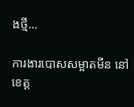ងថ្មី...

ការងារបោសសម្អាតមីន នៅខេត្ត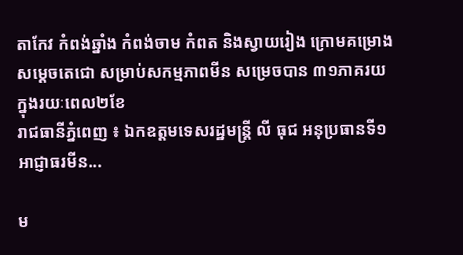តាកែវ កំពង់ឆ្នាំង កំពង់ចាម កំពត និងស្វាយរៀង ក្រោមគម្រោង សម្តេចតេជោ សម្រាប់សកម្មភាពមីន សម្រេចបាន ៣១ភាគរយ ក្នុងរយៈពេល២ខែ
រាជធានីភ្នំពេញ ៖ ឯកឧត្តមទេសរដ្ឋមន្រ្តី លី ធុជ អនុប្រធានទី១ អាជ្ញាធរមីន...

ម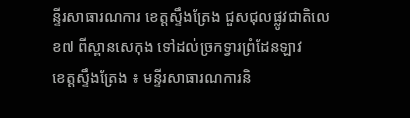ន្ទីរសាធារណការ ខេត្តស្ទឹងត្រែង ជួសជុលផ្លូវជាតិលេខ៧ ពីស្ពានសេកុង ទៅដល់ច្រកទ្វារព្រំដែនឡាវ
ខេត្តស្ទឹងត្រែង ៖ មន្ទីរសាធារណការនិ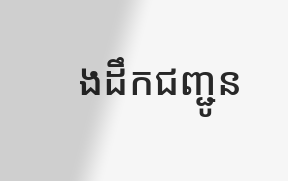ងដឹកជញ្ជូន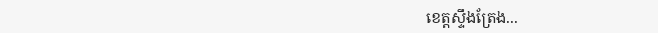ខេត្តស្ទឹងត្រែង...